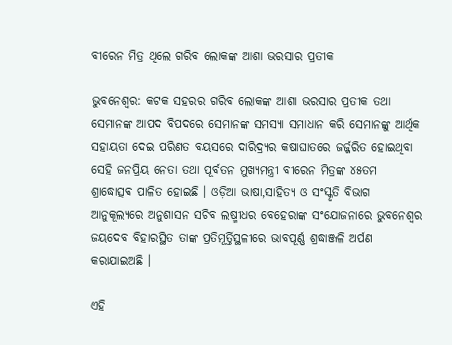ବୀରେନ ମିତ୍ର ଥିଲେ ଗରିବ ଲୋକଙ୍କ ଆଶା ଭରସାର ପ୍ରତୀକ

ଭୁବନେଶ୍ୱର: କଟକ ସହରର ଗରିବ ଲୋକଙ୍କ ଆଶା ଭରସାର ପ୍ରତୀକ ତଥା ସେମାନଙ୍କ ଆପଦ ବିପଦରେ ସେମାନଙ୍କ ସମସ୍ୟା ସମାଧାନ କରି ସେମାନଙ୍କୁ ଆର୍ଥିକ ସହାୟତା ଦେଇ ପରିଣତ ବୟସରେ ଦାରିଦ୍ର୍ୟର କଷାଘାତରେ ଜର୍ଜ୍ଜରିତ ହୋଇଥିବା ସେହି ଜନପ୍ରିୟ ନେତା ତଥା ପୂର୍ବତନ ମୁଖ୍ୟମନ୍ତ୍ରୀ ବୀରେନ ମିତ୍ରଙ୍କ ୪୫ତମ ଶ୍ରାଦ୍ଧୋତ୍ସଵ ପାଳିତ ହୋଇଛି । ଓଡ଼ିଆ ଭାଷା,ସାହିତ୍ୟ ଓ ସଂସ୍କୃତି ବିଭାଗ ଆନୁକୂଲ୍ୟରେ ଅନୁଶାସନ ସଚିବ ଲଷ୍ମୀଧର ବେହେରାଙ୍କ ସଂଯୋଜନାରେ ଭୁବନେଶ୍ୱର ଜୟଦେବ ବିହାରସ୍ଥିତ ତାଙ୍କ ପ୍ରତିମୂର୍ତ୍ତିସ୍ଥଳୀରେ ଭାବପୂର୍ଣ୍ଣ ଶ୍ରଦ୍ଧାଞ୍ଜଳି ଅର୍ପଣ କରାଯାଇଅଛି ।

ଏହି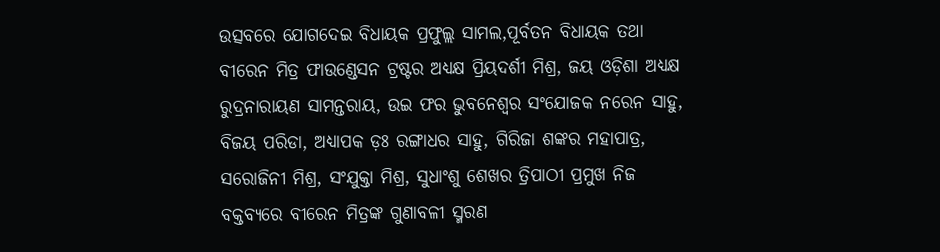ଉତ୍ସବରେ ଯୋଗଦେଇ ବିଧାୟକ ପ୍ରଫୁଲ୍ଲ ସାମଲ,ପୂର୍ବତନ ବିଧାୟକ ତଥା ବୀରେନ ମିତ୍ର ଫାଉଣ୍ଡେସନ ଟ୍ରଷ୍ଟର ଅଧ୍ୟକ୍ଷ ପ୍ରିୟଦର୍ଶୀ ମିଶ୍ର, ଜୟ ଓଡ଼ିଶା ଅଧ୍ୟକ୍ଷ ରୁଦ୍ରନାରାୟଣ ସାମନ୍ତରାୟ, ଉଇ ଫର ଭୁବନେଶ୍ୱର ସଂଯୋଜକ ନରେନ ସାହୁ, ବିଜୟ ପରିଡା, ଅଧ୍ୟାପକ ଡ଼ଃ ରଙ୍ଗାଧର ସାହୁ, ଗିରିଜା ଶଙ୍କର ମହାପାତ୍ର, ସରୋଜିନୀ ମିଶ୍ର, ସଂଯୁକ୍ତା ମିଶ୍ର, ସୁଧାଂଶୁ ଶେଖର ତ୍ରିପାଠୀ ପ୍ରମୁଖ ନିଜ ବକ୍ତବ୍ୟରେ ବୀରେନ ମିତ୍ରଙ୍କ ଗୁଣାବଳୀ ସ୍ମରଣ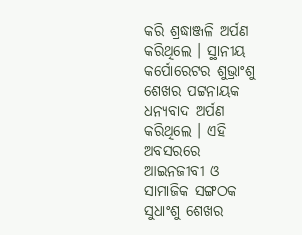କରି ଶ୍ରଦ୍ଧାଞ୍ଜଳି ଅର୍ପଣ କରିଥିଲେ । ସ୍ଥାନୀୟ କର୍ପୋରେଟର ଶୁଭ୍ରାଂଶୁ ଶେଖର ପଟ୍ଟନାୟକ ଧନ୍ୟବାଦ ଅର୍ପଣ କରିଥିଲେ । ଏହି ଅବସରରେ ଆଇନଜୀବୀ ଓ ସାମାଜିକ ସଙ୍ଗଠକ ସୁଧାଂଶୁ ଶେଖର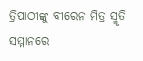ତ୍ରିପାଠୀଙ୍କୁ ବୀରେନ ମିତ୍ର ସ୍ମୃତି ସମ୍ମାନରେ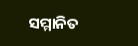ସମ୍ମାନିତ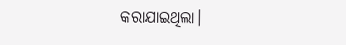କରାଯାଇଥିଲା।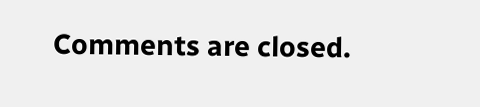Comments are closed.